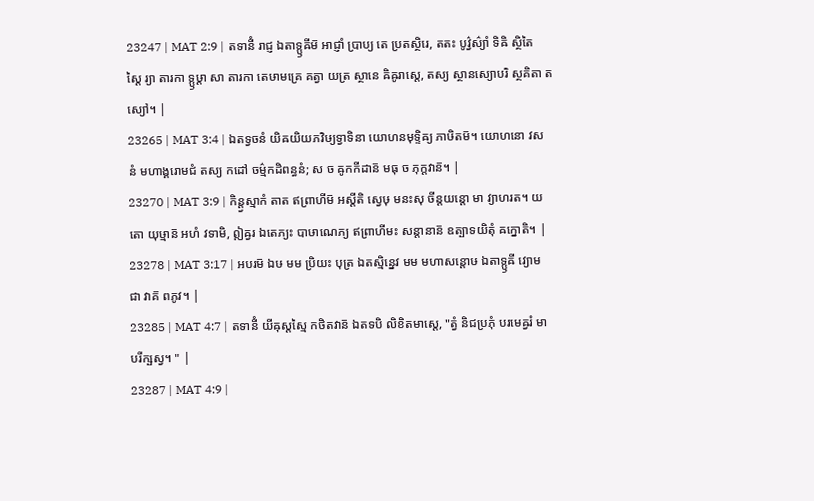23247 | MAT 2:9 | តទានីំ រាជ្ញ ឯតាទ្ឫឝីម៑ អាជ្ញាំ ប្រាប្យ តេ ប្រតស្ថិរេ, តតះ បូវ៌្វស៌្យាំ ទិឝិ ស្ថិតៃស្តៃ រ្យា តារកា ទ្ឫឞ្ដា សា តារកា តេឞាមគ្រេ គត្វា យត្រ ស្ថានេ ឝិឝូរាស្តេ, តស្យ ស្ថានស្យោបរិ ស្ថគិតា តស្យៅ។ |
23265 | MAT 3:4 | ឯតទ្វចនំ យិឝយិយភវិឞ្យទ្វាទិនា យោហនមុទ្ទិឝ្យ ភាឞិតម៑។ យោហនោ វសនំ មហាង្គរោមជំ តស្យ កដៅ ចម៌្មកដិពន្ធនំ; ស ច ឝូកកីដាន៑ មធុ ច ភុក្តវាន៑។ |
23270 | MAT 3:9 | កិន្ត្វស្មាកំ តាត ឥព្រាហីម៑ អស្តីតិ ស្វេឞុ មនះសុ ចីន្តយន្តោ មា វ្យាហរត។ យតោ យុឞ្មាន៑ អហំ វទាមិ, ឦឝ្វរ ឯតេភ្យះ បាឞាណេភ្យ ឥព្រាហីមះ សន្តានាន៑ ឧត្បាទយិតុំ ឝក្នោតិ។ |
23278 | MAT 3:17 | អបរម៑ ឯឞ មម ប្រិយះ បុត្រ ឯតស្មិន្នេវ មម មហាសន្តោឞ ឯតាទ្ឫឝី វ្យោមជា វាគ៑ ពភូវ។ |
23285 | MAT 4:7 | តទានីំ យីឝុស្តស្មៃ កថិតវាន៑ ឯតទបិ លិខិតមាស្តេ, "ត្វំ និជប្រភុំ បរមេឝ្វរំ មា បរីក្ឞស្វ។ " |
23287 | MAT 4:9 |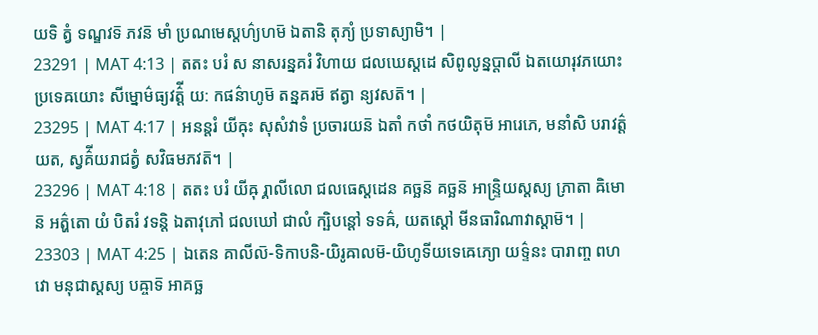យទិ ត្វំ ទណ្ឌវទ៑ ភវន៑ មាំ ប្រណមេស្តហ៌្យហម៑ ឯតានិ តុភ្យំ ប្រទាស្យាមិ។ |
23291 | MAT 4:13 | តតះ បរំ ស នាសរន្នគរំ វិហាយ ជលឃេស្តដេ សិពូលូន្នប្តាលី ឯតយោរុវភយោះ ប្រទេឝយោះ សីម្នោម៌ធ្យវត៌្តី យ: កផន៌ាហូម៑ តន្នគរម៑ ឥត្វា ន្យវសត៑។ |
23295 | MAT 4:17 | អនន្តរំ យីឝុះ សុសំវាទំ ប្រចារយន៑ ឯតាំ កថាំ កថយិតុម៑ អារេភេ, មនាំសិ បរាវត៌្តយត, ស្វគ៌ីយរាជត្វំ សវិធមភវត៑។ |
23296 | MAT 4:18 | តតះ បរំ យីឝុ រ្គាលីលោ ជលធេស្តដេន គច្ឆន៑ គច្ឆន៑ អាន្ទ្រិយស្តស្យ ភ្រាតា ឝិមោន៑ អត៌្ហតោ យំ បិតរំ វទន្តិ ឯតាវុភៅ ជលឃៅ ជាលំ ក្ឞិបន្តៅ ទទឝ៌, យតស្តៅ មីនធារិណាវាស្តាម៑។ |
23303 | MAT 4:25 | ឯតេន គាលីល៑-ទិកាបនិ-យិរូឝាលម៑-យិហូទីយទេឝេភ្យោ យទ៌្ទនះ បារាញ្ច ពហវោ មនុជាស្តស្យ បឝ្ចាទ៑ អាគច្ឆ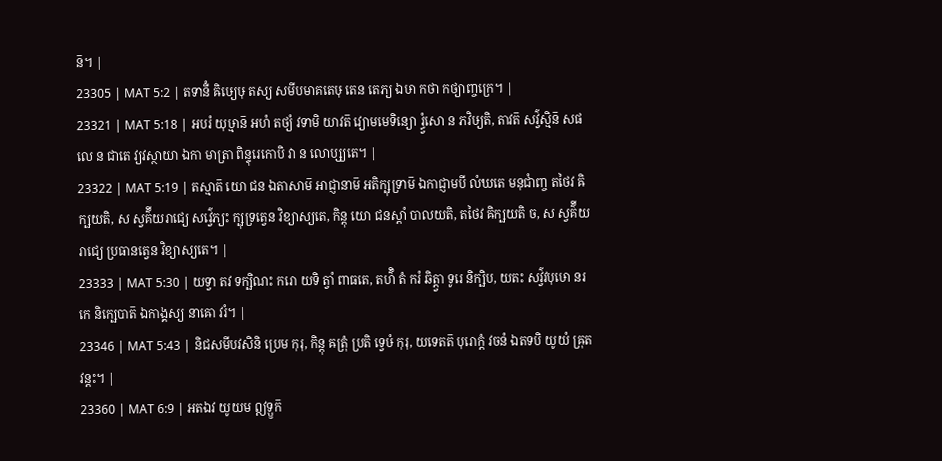ន៑។ |
23305 | MAT 5:2 | តទានីំ ឝិឞ្យេឞុ តស្យ សមីបមាគតេឞុ តេន តេភ្យ ឯឞា កថា កថ្យាញ្ចក្រេ។ |
23321 | MAT 5:18 | អបរំ យុឞ្មាន៑ អហំ តថ្យំ វទាមិ យាវត៑ វ្យោមមេទិន្យោ រ្ធ្វំសោ ន ភវិឞ្យតិ, តាវត៑ សវ៌្វស្មិន៑ សផលេ ន ជាតេ វ្យវស្ថាយា ឯកា មាត្រា ពិន្ទុរេកោបិ វា ន លោប្ស្យតេ។ |
23322 | MAT 5:19 | តស្មាត៑ យោ ជន ឯតាសាម៑ អាជ្ញានាម៑ អតិក្ឞុទ្រាម៑ ឯកាជ្ញាមបី លំឃតេ មនុជាំញ្ច តថៃវ ឝិក្ឞយតិ, ស ស្វគ៌ីយរាជ្យេ សវ៌្វេភ្យះ ក្ឞុទ្រត្វេន វិខ្យាស្យតេ, កិន្តុ យោ ជនស្តាំ បាលយតិ, តថៃវ ឝិក្ឞយតិ ច, ស ស្វគ៌ីយរាជ្យេ ប្រធានត្វេន វិខ្យាស្យតេ។ |
23333 | MAT 5:30 | យទ្វា តវ ទក្ឞិណះ ករោ យទិ ត្វាំ ពាធតេ, តហ៌ិ តំ ករំ ឆិត្ត្វា ទូរេ និក្ឞិប, យតះ សវ៌្វវបុឞោ នរកេ និក្ឞេបាត៑ ឯកាង្គស្យ នាឝោ វរំ។ |
23346 | MAT 5:43 | និជសមីបវសិនិ ប្រេម កុរុ, កិន្តុ ឝត្រុំ ប្រតិ ទ្វេឞំ កុរុ, យទេតត៑ បុរោក្តំ វចនំ ឯតទបិ យូយំ ឝ្រុតវន្តះ។ |
23360 | MAT 6:9 | អតឯវ យូយម ឦទ្ឫក៑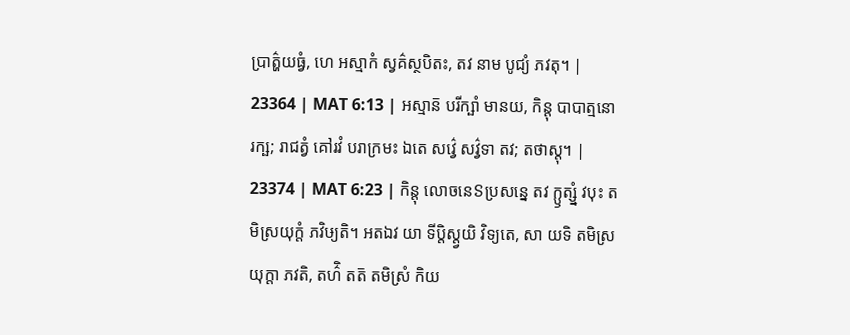ប្រាត៌្ហយធ្វំ, ហេ អស្មាកំ ស្វគ៌ស្ថបិតះ, តវ នាម បូជ្យំ ភវតុ។ |
23364 | MAT 6:13 | អស្មាន៑ បរីក្ឞាំ មានយ, កិន្តុ បាបាត្មនោ រក្ឞ; រាជត្វំ គៅរវំ បរាក្រមះ ឯតេ សវ៌្វេ សវ៌្វទា តវ; តថាស្តុ។ |
23374 | MAT 6:23 | កិន្តុ លោចនេៜប្រសន្នេ តវ ក្ឫត្ស្នំ វបុះ តមិស្រយុក្តំ ភវិឞ្យតិ។ អតឯវ យា ទីប្តិស្ត្វយិ វិទ្យតេ, សា យទិ តមិស្រយុក្តា ភវតិ, តហ៌ិ តត៑ តមិស្រំ កិយ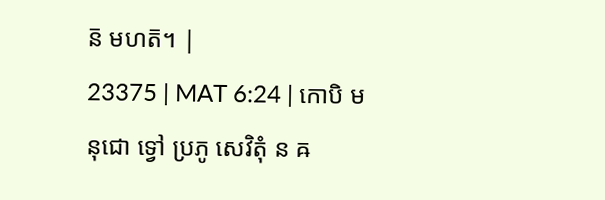ន៑ មហត៑។ |
23375 | MAT 6:24 | កោបិ មនុជោ ទ្វៅ ប្រភូ សេវិតុំ ន ឝ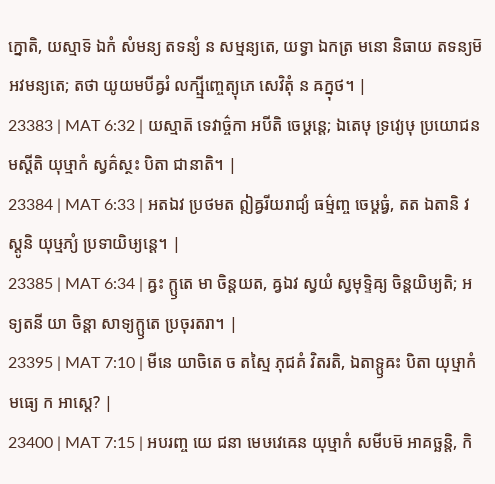ក្នោតិ, យស្មាទ៑ ឯកំ សំមន្យ តទន្យំ ន សម្មន្យតេ, យទ្វា ឯកត្រ មនោ និធាយ តទន្យម៑ អវមន្យតេ; តថា យូយមបីឝ្វរំ លក្ឞ្មីញ្ចេត្យុភេ សេវិតុំ ន ឝក្នុថ។ |
23383 | MAT 6:32 | យស្មាត៑ ទេវាច៌្ចកា អបីតិ ចេឞ្ដន្តេ; ឯតេឞុ ទ្រវ្យេឞុ ប្រយោជនមស្តីតិ យុឞ្មាកំ ស្វគ៌ស្ថះ បិតា ជានាតិ។ |
23384 | MAT 6:33 | អតឯវ ប្រថមត ឦឝ្វរីយរាជ្យំ ធម៌្មញ្ច ចេឞ្ដធ្វំ, តត ឯតានិ វស្តូនិ យុឞ្មភ្យំ ប្រទាយិឞ្យន្តេ។ |
23385 | MAT 6:34 | ឝ្វះ ក្ឫតេ មា ចិន្តយត, ឝ្វឯវ ស្វយំ ស្វមុទ្ទិឝ្យ ចិន្តយិឞ្យតិ; អទ្យតនី យា ចិន្តា សាទ្យក្ឫតេ ប្រចុរតរា។ |
23395 | MAT 7:10 | មីនេ យាចិតេ ច តស្មៃ ភុជគំ វិតរតិ, ឯតាទ្ឫឝះ បិតា យុឞ្មាកំ មធ្យេ ក អាស្តេ? |
23400 | MAT 7:15 | អបរញ្ច យេ ជនា មេឞវេឝេន យុឞ្មាកំ សមីបម៑ អាគច្ឆន្តិ, កិ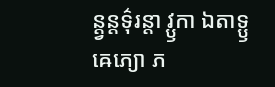ន្ត្វន្តទ៌ុរន្តា វ្ឫកា ឯតាទ្ឫឝេភ្យោ ភ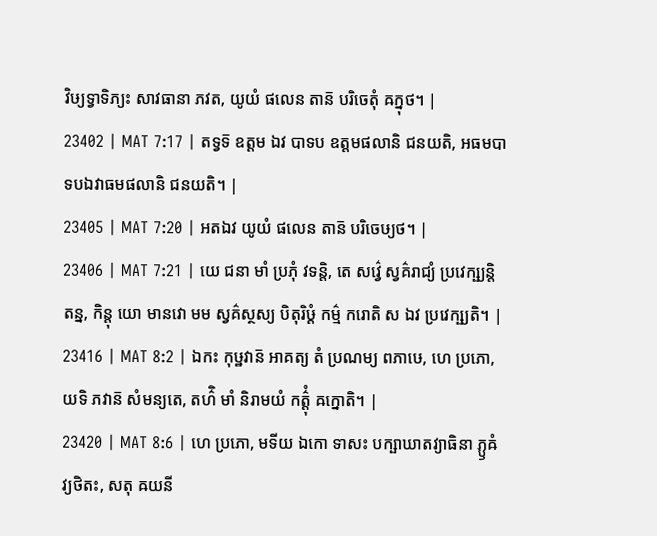វិឞ្យទ្វាទិភ្យះ សាវធានា ភវត, យូយំ ផលេន តាន៑ បរិចេតុំ ឝក្នុថ។ |
23402 | MAT 7:17 | តទ្វទ៑ ឧត្តម ឯវ បាទប ឧត្តមផលានិ ជនយតិ, អធមបាទបឯវាធមផលានិ ជនយតិ។ |
23405 | MAT 7:20 | អតឯវ យូយំ ផលេន តាន៑ បរិចេឞ្យថ។ |
23406 | MAT 7:21 | យេ ជនា មាំ ប្រភុំ វទន្តិ, តេ សវ៌្វេ ស្វគ៌រាជ្យំ ប្រវេក្ឞ្យន្តិ តន្ន, កិន្តុ យោ មានវោ មម ស្វគ៌ស្ថស្យ បិតុរិឞ្ដំ កម៌្ម ករោតិ ស ឯវ ប្រវេក្ឞ្យតិ។ |
23416 | MAT 8:2 | ឯកះ កុឞ្ឋវាន៑ អាគត្យ តំ ប្រណម្យ ពភាឞេ, ហេ ប្រភោ, យទិ ភវាន៑ សំមន្យតេ, តហ៌ិ មាំ និរាមយំ កត៌្តុំ ឝក្នោតិ។ |
23420 | MAT 8:6 | ហេ ប្រភោ, មទីយ ឯកោ ទាសះ បក្ឞាឃាតវ្យាធិនា ភ្ឫឝំ វ្យថិតះ, សតុ ឝយនី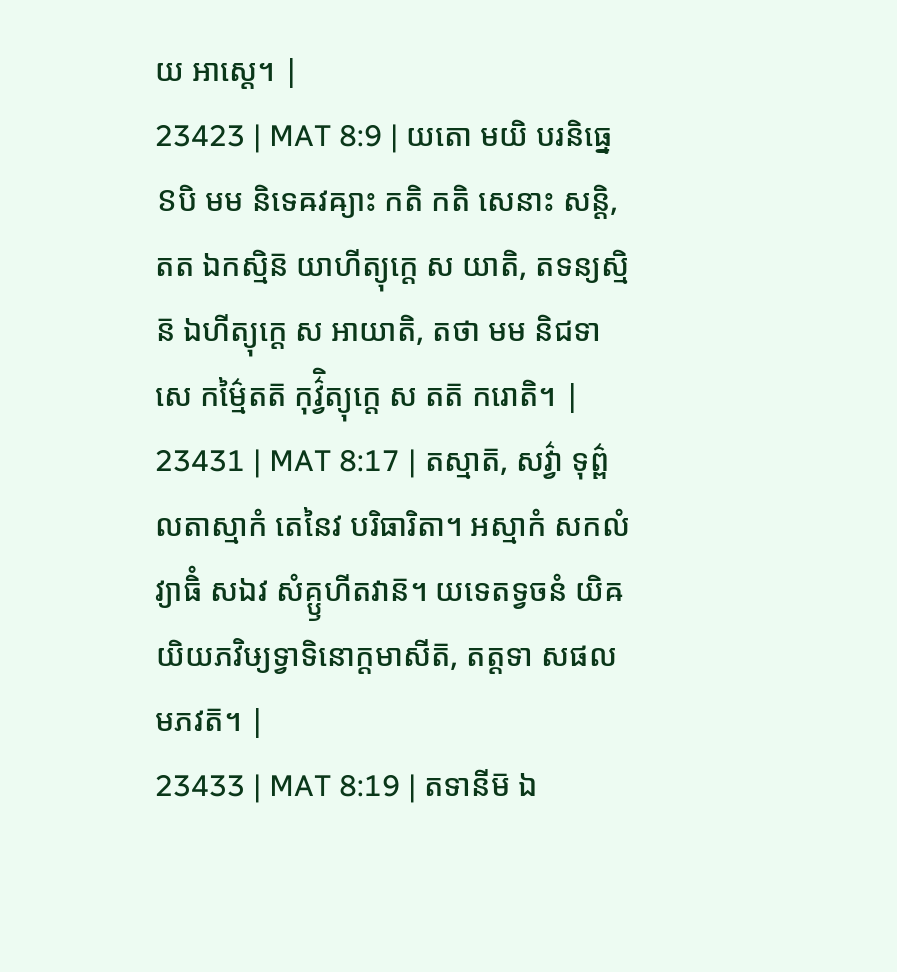យ អាស្តេ។ |
23423 | MAT 8:9 | យតោ មយិ បរនិធ្នេៜបិ មម និទេឝវឝ្យាះ កតិ កតិ សេនាះ សន្តិ, តត ឯកស្មិន៑ យាហីត្យុក្តេ ស យាតិ, តទន្យស្មិន៑ ឯហីត្យុក្តេ ស អាយាតិ, តថា មម និជទាសេ កម៌្មៃតត៑ កុវ៌្វិត្យុក្តេ ស តត៑ ករោតិ។ |
23431 | MAT 8:17 | តស្មាត៑, សវ៌្វា ទុព៌្ពលតាស្មាកំ តេនៃវ បរិធារិតា។ អស្មាកំ សកលំ វ្យាធិំ សឯវ សំគ្ឫហីតវាន៑។ យទេតទ្វចនំ យិឝយិយភវិឞ្យទ្វាទិនោក្តមាសីត៑, តត្តទា សផលមភវត៑។ |
23433 | MAT 8:19 | តទានីម៑ ឯ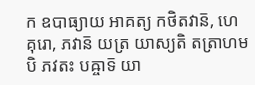ក ឧបាធ្យាយ អាគត្យ កថិតវាន៑, ហេ គុរោ, ភវាន៑ យត្រ យាស្យតិ តត្រាហមបិ ភវតះ បឝ្ចាទ៑ យា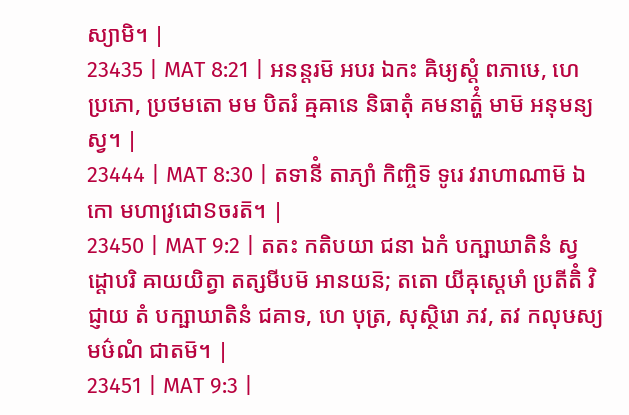ស្យាមិ។ |
23435 | MAT 8:21 | អនន្តរម៑ អបរ ឯកះ ឝិឞ្យស្តំ ពភាឞេ, ហេ ប្រភោ, ប្រថមតោ មម បិតរំ ឝ្មឝានេ និធាតុំ គមនាត៌្ហំ មាម៑ អនុមន្យស្វ។ |
23444 | MAT 8:30 | តទានីំ តាភ្យាំ កិញ្ចិទ៑ ទូរេ វរាហាណាម៑ ឯកោ មហាវ្រជោៜចរត៑។ |
23450 | MAT 9:2 | តតះ កតិបយា ជនា ឯកំ បក្ឞាឃាតិនំ ស្វដ្ដោបរិ ឝាយយិត្វា តត្សមីបម៑ អានយន៑; តតោ យីឝុស្តេឞាំ ប្រតីតិំ វិជ្ញាយ តំ បក្ឞាឃាតិនំ ជគាទ, ហេ បុត្រ, សុស្ថិរោ ភវ, តវ កលុឞស្យ មឞ៌ណំ ជាតម៑។ |
23451 | MAT 9:3 |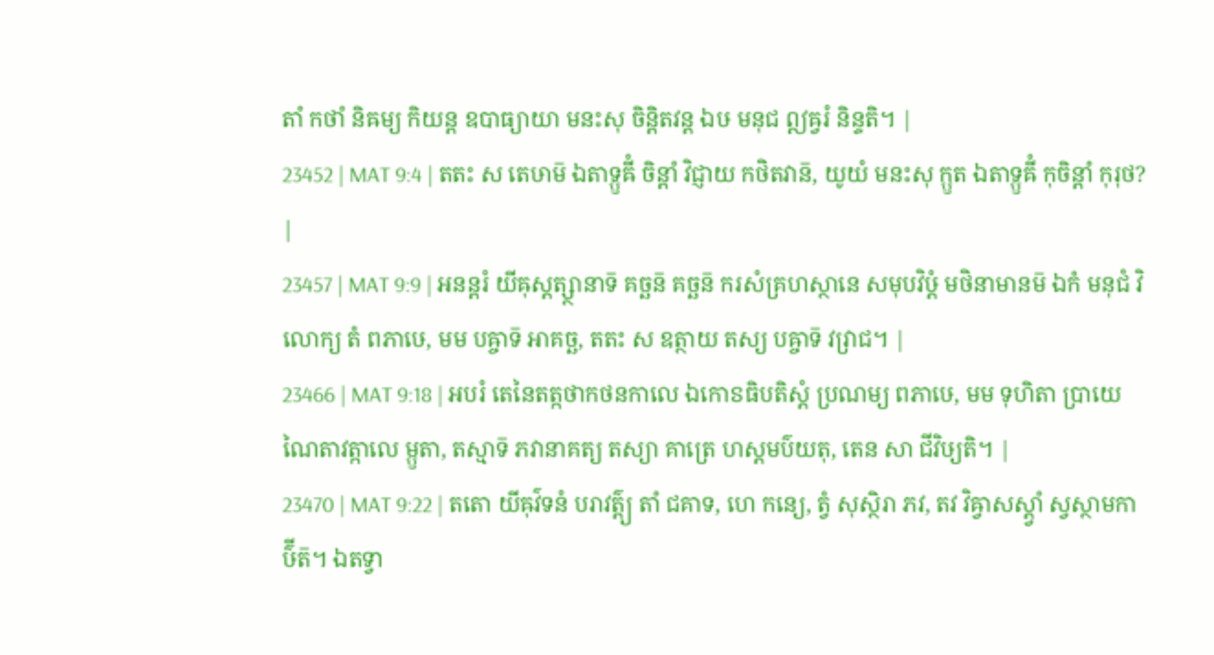តាំ កថាំ និឝម្យ កិយន្ត ឧបាធ្យាយា មនះសុ ចិន្តិតវន្ត ឯឞ មនុជ ឦឝ្វរំ និន្ទតិ។ |
23452 | MAT 9:4 | តតះ ស តេឞាម៑ ឯតាទ្ឫឝីំ ចិន្តាំ វិជ្ញាយ កថិតវាន៑, យូយំ មនះសុ ក្ឫត ឯតាទ្ឫឝីំ កុចិន្តាំ កុរុថ? |
23457 | MAT 9:9 | អនន្តរំ យីឝុស្តត្ស្ថានាទ៑ គច្ឆន៑ គច្ឆន៑ ករសំគ្រហស្ថានេ សមុបវិឞ្ដំ មថិនាមានម៑ ឯកំ មនុជំ វិលោក្យ តំ ពភាឞេ, មម បឝ្ចាទ៑ អាគច្ឆ, តតះ ស ឧត្ថាយ តស្យ បឝ្ចាទ៑ វវ្រាជ។ |
23466 | MAT 9:18 | អបរំ តេនៃតត្កថាកថនកាលេ ឯកោៜធិបតិស្តំ ប្រណម្យ ពភាឞេ, មម ទុហិតា ប្រាយេណៃតាវត្កាលេ ម្ឫតា, តស្មាទ៑ ភវានាគត្យ តស្យា គាត្រេ ហស្តមប៌យតុ, តេន សា ជីវិឞ្យតិ។ |
23470 | MAT 9:22 | តតោ យីឝុវ៌ទនំ បរាវត៌្ត្យ តាំ ជគាទ, ហេ កន្យេ, ត្វំ សុស្ថិរា ភវ, តវ វិឝ្វាសស្ត្វាំ ស្វស្ថាមកាឞ៌ីត៑។ ឯតទ្វា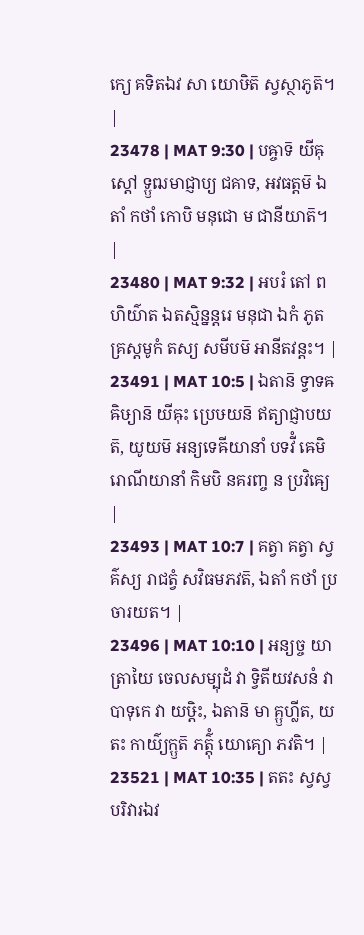ក្យេ គទិតឯវ សា យោឞិត៑ ស្វស្ថាភូត៑។ |
23478 | MAT 9:30 | បឝ្ចាទ៑ យីឝុស្តៅ ទ្ឫឍមាជ្ញាប្យ ជគាទ, អវធត្តម៑ ឯតាំ កថាំ កោបិ មនុជោ ម ជានីយាត៑។ |
23480 | MAT 9:32 | អបរំ តៅ ពហិយ៌ាត ឯតស្មិន្នន្តរេ មនុជា ឯកំ ភូតគ្រស្តមូកំ តស្យ សមីបម៑ អានីតវន្តះ។ |
23491 | MAT 10:5 | ឯតាន៑ ទ្វាទឝឝិឞ្យាន៑ យីឝុះ ប្រេឞយន៑ ឥត្យាជ្ញាបយត៑, យូយម៑ អន្យទេឝីយានាំ បទវីំ ឝេមិរោណីយានាំ កិមបិ នគរញ្ច ន ប្រវិឝ្យេ |
23493 | MAT 10:7 | គត្វា គត្វា ស្វគ៌ស្យ រាជត្វំ សវិធមភវត៑, ឯតាំ កថាំ ប្រចារយត។ |
23496 | MAT 10:10 | អន្យច្ច យាត្រាយៃ ចេលសម្បុដំ វា ទ្វិតីយវសនំ វា បាទុកេ វា យឞ្ដិះ, ឯតាន៑ មា គ្ឫហ្លីត, យតះ កាយ៌្យក្ឫត៑ ភត៌្តុំ យោគ្យោ ភវតិ។ |
23521 | MAT 10:35 | តតះ ស្វស្វបរិវារឯវ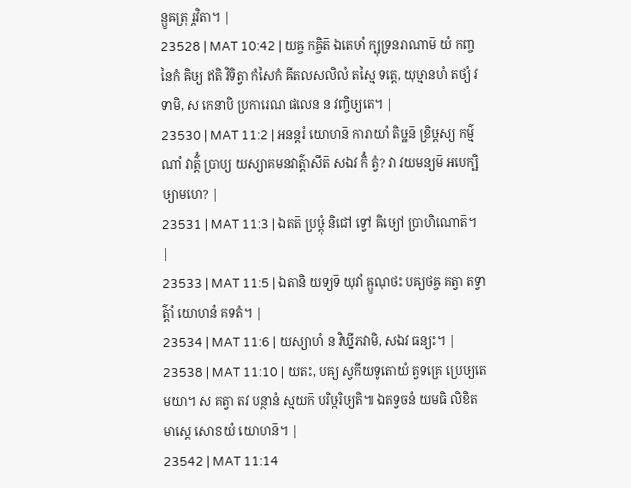ន្ឫឝត្រុ រ្ភវិតា។ |
23528 | MAT 10:42 | យឝ្ច កឝ្ចិត៑ ឯតេឞាំ ក្ឞុទ្រនរាណាម៑ យំ កញ្ចនៃកំ ឝិឞ្យ ឥតិ វិទិត្វា កំសៃកំ ឝីតលសលិលំ តស្មៃ ទត្តេ, យុឞ្មានហំ តថ្យំ វទាមិ, ស កេនាបិ ប្រការេណ ផលេន ន វញ្ចិឞ្យតេ។ |
23530 | MAT 11:2 | អនន្តរំ យោហន៑ ការាយាំ តិឞ្ឋន៑ ខ្រិឞ្ដស្យ កម៌្មណាំ វាត៌្តំ ប្រាប្យ យស្យាគមនវាត៌្តាសីត៑ សឯវ កិំ ត្វំ? វា វយមន្យម៑ អបេក្ឞិឞ្យាមហេ? |
23531 | MAT 11:3 | ឯតត៑ ប្រឞ្ដុំ និជៅ ទ្វៅ ឝិឞ្យៅ ប្រាហិណោត៑។ |
23533 | MAT 11:5 | ឯតានិ យទ្យទ៑ យុវាំ ឝ្ឫណុថះ បឝ្យថឝ្ច គត្វា តទ្វាត៌្តាំ យោហនំ គទតំ។ |
23534 | MAT 11:6 | យស្យាហំ ន វិឃ្នីភវាមិ, សឯវ ធន្យះ។ |
23538 | MAT 11:10 | យតះ, បឝ្យ ស្វកីយទូតោយំ ត្វទគ្រេ ប្រេឞ្យតេ មយា។ ស គត្វា តវ បន្ថានំ ស្មយក៑ បរិឞ្ករិឞ្យតិ៕ ឯតទ្វចនំ យមធិ លិខិតមាស្តេ សោៜយំ យោហន៑។ |
23542 | MAT 11:14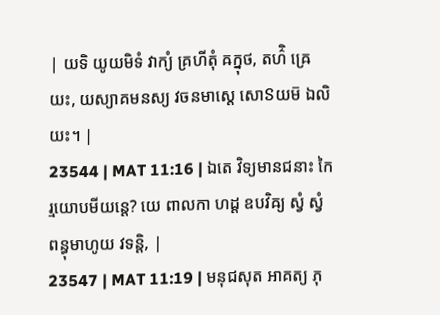| យទិ យូយមិទំ វាក្យំ គ្រហីតុំ ឝក្នុថ, តហ៌ិ ឝ្រេយះ, យស្យាគមនស្យ វចនមាស្តេ សោៜយម៑ ឯលិយះ។ |
23544 | MAT 11:16 | ឯតេ វិទ្យមានជនាះ កៃ រ្មយោបមីយន្តេ? យេ ពាលកា ហដ្ដ ឧបវិឝ្យ ស្វំ ស្វំ ពន្ធុមាហូយ វទន្តិ, |
23547 | MAT 11:19 | មនុជសុត អាគត្យ ភុ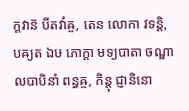ក្តវាន៑ បីតវាំឝ្ច, តេន លោកា វទន្តិ, បឝ្យត ឯឞ ភោក្តា មទ្យបាតា ចណ្ឌាលបាបិនាំ ពន្ធឝ្ច, កិន្តុ ជ្ញានិនោ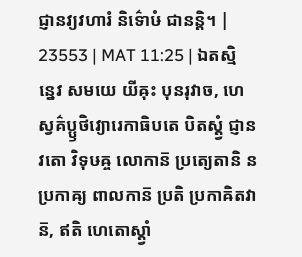ជ្ញានវ្យវហារំ និទ៌ោឞំ ជានន្តិ។ |
23553 | MAT 11:25 | ឯតស្មិន្នេវ សមយេ យីឝុះ បុនរុវាច, ហេ ស្វគ៌ប្ឫថិវ្យោរេកាធិបតេ បិតស្ត្វំ ជ្ញានវតោ វិទុឞឝ្ច លោកាន៑ ប្រត្យេតានិ ន ប្រកាឝ្យ ពាលកាន៑ ប្រតិ ប្រកាឝិតវាន៑, ឥតិ ហេតោស្ត្វាំ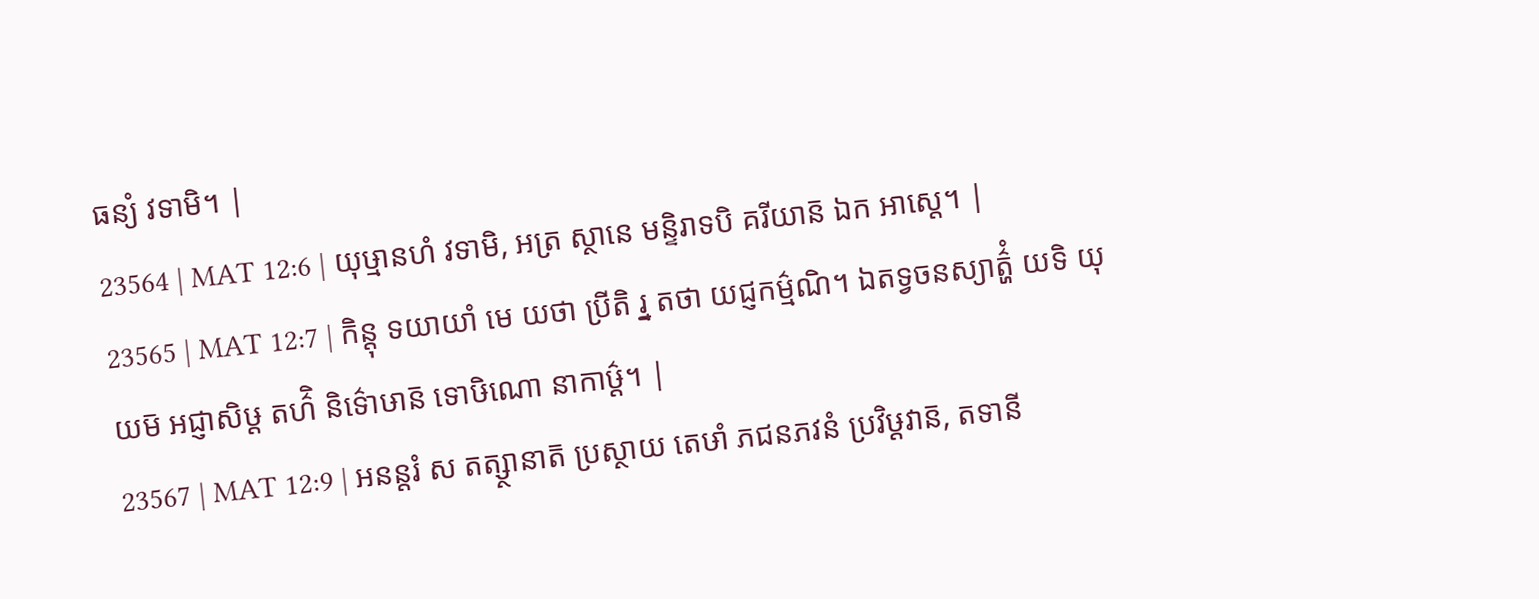ធន្យំ វទាមិ។ |
23564 | MAT 12:6 | យុឞ្មានហំ វទាមិ, អត្រ ស្ថានេ មន្ទិរាទបិ គរីយាន៑ ឯក អាស្តេ។ |
23565 | MAT 12:7 | កិន្តុ ទយាយាំ មេ យថា ប្រីតិ រ្ន តថា យជ្ញកម៌្មណិ។ ឯតទ្វចនស្យាត៌្ហំ យទិ យុយម៑ អជ្ញាសិឞ្ដ តហ៌ិ និទ៌ោឞាន៑ ទោឞិណោ នាកាឞ៌្ដ។ |
23567 | MAT 12:9 | អនន្តរំ ស តត្ស្ថានាត៑ ប្រស្ថាយ តេឞាំ ភជនភវនំ ប្រវិឞ្ដវាន៑, តទានី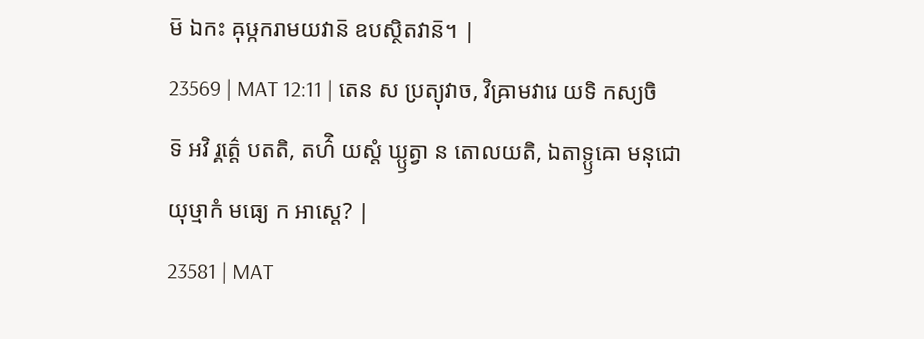ម៑ ឯកះ ឝុឞ្កករាមយវាន៑ ឧបស្ថិតវាន៑។ |
23569 | MAT 12:11 | តេន ស ប្រត្យុវាច, វិឝ្រាមវារេ យទិ កស្យចិទ៑ អវិ រ្គត៌្តេ បតតិ, តហ៌ិ យស្តំ ឃ្ឫត្វា ន តោលយតិ, ឯតាទ្ឫឝោ មនុជោ យុឞ្មាកំ មធ្យេ ក អាស្តេ? |
23581 | MAT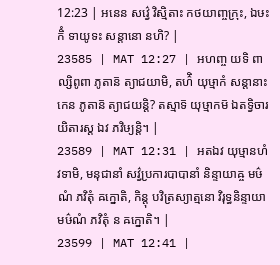12:23 | អនេន សវ៌្វេ វិស្មិតាះ កថយាញ្ចក្រុះ, ឯឞះ កិំ ទាយូទះ សន្តានោ នហិ? |
23585 | MAT 12:27 | អហញ្ច យទិ ពាល្សិពូពា ភូតាន៑ ត្យាជយាមិ, តហ៌ិ យុឞ្មាកំ សន្តានាះ កេន ភូតាន៑ ត្យាជយន្តិ? តស្មាទ៑ យុឞ្មាកម៑ ឯតទ្វិចារយិតារស្ត ឯវ ភវិឞ្យន្តិ។ |
23589 | MAT 12:31 | អតឯវ យុឞ្មានហំ វទាមិ, មនុជានាំ សវ៌្វប្រការបាបានាំ និន្ទាយាឝ្ច មឞ៌ណំ ភវិតុំ ឝក្នោតិ, កិន្តុ បវិត្រស្យាត្មនោ វិរុទ្ធនិន្ទាយា មឞ៌ណំ ភវិតុំ ន ឝក្នោតិ។ |
23599 | MAT 12:41 |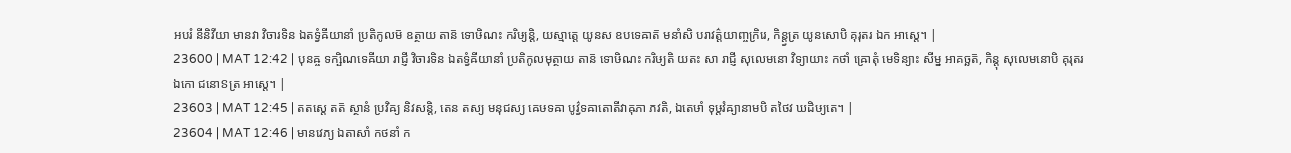អបរំ នីនិវីយា មានវា វិចារទិន ឯតទ្វំឝីយានាំ ប្រតិកូលម៑ ឧត្ថាយ តាន៑ ទោឞិណះ ករិឞ្យន្តិ, យស្មាត្តេ យូនស ឧបទេឝាត៑ មនាំសិ បរាវត៌្តយាញ្ចក្រិរេ, កិន្ត្វត្រ យូនសោបិ គុរុតរ ឯក អាស្តេ។ |
23600 | MAT 12:42 | បុនឝ្ច ទក្ឞិណទេឝីយា រាជ្ញី វិចារទិន ឯតទ្វំឝីយានាំ ប្រតិកូលមុត្ថាយ តាន៑ ទោឞិណះ ករិឞ្យតិ យតះ សា រាជ្ញី សុលេមនោ វិទ្យាយាះ កថាំ ឝ្រោតុំ មេទិន្យាះ សីម្ន អាគច្ឆត៑, កិន្តុ សុលេមនោបិ គុរុតរ ឯកោ ជនោៜត្រ អាស្តេ។ |
23603 | MAT 12:45 | តតស្តេ តត៑ ស្ថានំ ប្រវិឝ្យ និវសន្តិ, តេន តស្យ មនុជស្យ ឝេឞទឝា បូវ៌្វទឝាតោតីវាឝុភា ភវតិ, ឯតេឞាំ ទុឞ្ដវំឝ្យានាមបិ តថៃវ ឃដិឞ្យតេ។ |
23604 | MAT 12:46 | មានវេភ្យ ឯតាសាំ កថនាំ ក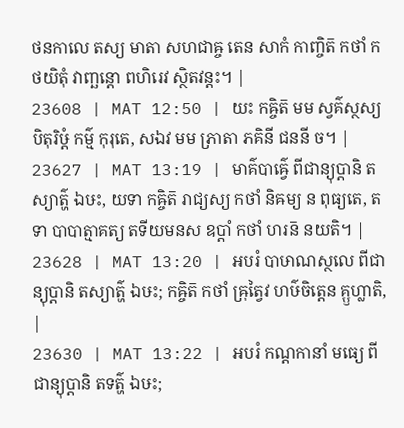ថនកាលេ តស្យ មាតា សហជាឝ្ច តេន សាកំ កាញ្ចិត៑ កថាំ កថយិតុំ វាញ្ឆន្តោ ពហិរេវ ស្ថិតវន្តះ។ |
23608 | MAT 12:50 | យះ កឝ្ចិត៑ មម ស្វគ៌ស្ថស្យ បិតុរិឞ្ដំ កម៌្ម កុរុតេ, សឯវ មម ភ្រាតា ភគិនី ជននី ច។ |
23627 | MAT 13:19 | មាគ៌បាឝ៌្វេ ពីជាន្យុប្តានិ តស្យាត៌្ហ ឯឞះ, យទា កឝ្ចិត៑ រាជ្យស្យ កថាំ និឝម្យ ន ពុធ្យតេ, តទា បាបាត្មាគត្យ តទីយមនស ឧប្តាំ កថាំ ហរន៑ នយតិ។ |
23628 | MAT 13:20 | អបរំ បាឞាណស្ថលេ ពីជាន្យុប្តានិ តស្យាត៌្ហ ឯឞះ; កឝ្ចិត៑ កថាំ ឝ្រុត្វៃវ ហឞ៌ចិត្តេន គ្ឫហ្លាតិ, |
23630 | MAT 13:22 | អបរំ កណ្ដកានាំ មធ្យេ ពីជាន្យុប្តានិ តទត៌្ហ ឯឞះ;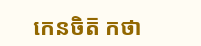កេនចិត៑ កថា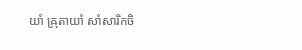យាំ ឝ្រុតាយាំ សាំសារិកចិ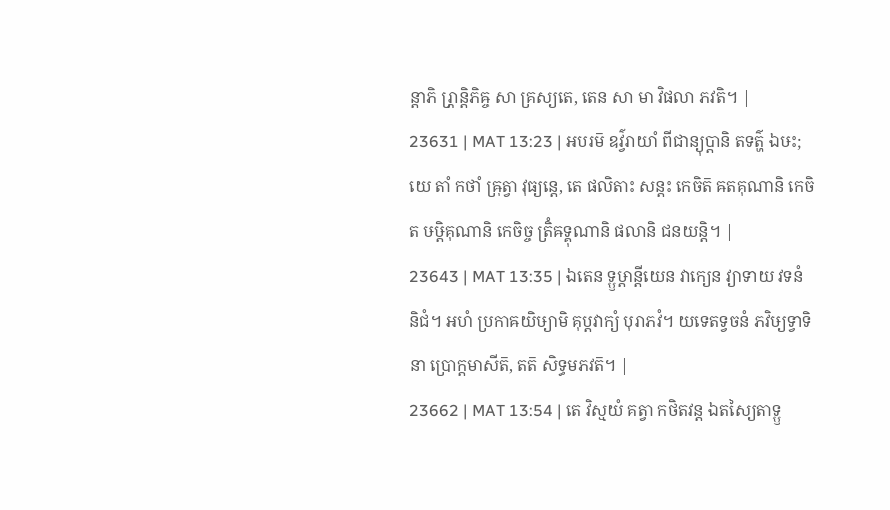ន្តាភិ រ្ភ្រាន្តិភិឝ្ច សា គ្រស្យតេ, តេន សា មា វិផលា ភវតិ។ |
23631 | MAT 13:23 | អបរម៑ ឧវ៌្វរាយាំ ពីជាន្យុប្តានិ តទត៌្ហ ឯឞះ; យេ តាំ កថាំ ឝ្រុត្វា វុធ្យន្តេ, តេ ផលិតាះ សន្តះ កេចិត៑ ឝតគុណានិ កេចិត ឞឞ្ដិគុណានិ កេចិច្ច ត្រិំឝទ្គុណានិ ផលានិ ជនយន្តិ។ |
23643 | MAT 13:35 | ឯតេន ទ្ឫឞ្ដាន្តីយេន វាក្យេន វ្យាទាយ វទនំ និជំ។ អហំ ប្រកាឝយិឞ្យាមិ គុប្តវាក្យំ បុរាភវំ។ យទេតទ្វចនំ ភវិឞ្យទ្វាទិនា ប្រោក្តមាសីត៑, តត៑ សិទ្ធមភវត៑។ |
23662 | MAT 13:54 | តេ វិស្មយំ គត្វា កថិតវន្ត ឯតស្យៃតាទ្ឫ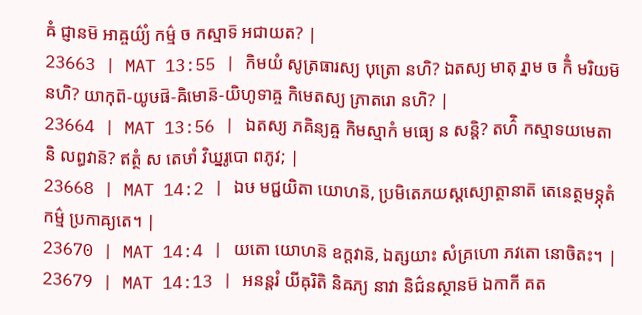ឝំ ជ្ញានម៑ អាឝ្ចយ៌្យំ កម៌្ម ច កស្មាទ៑ អជាយត? |
23663 | MAT 13:55 | កិមយំ សូត្រធារស្យ បុត្រោ នហិ? ឯតស្យ មាតុ រ្នាម ច កិំ មរិយម៑ នហិ? យាកុព៑-យូឞផ៑-ឝិមោន៑-យិហូទាឝ្ច កិមេតស្យ ភ្រាតរោ នហិ? |
23664 | MAT 13:56 | ឯតស្យ ភគិន្យឝ្ច កិមស្មាកំ មធ្យេ ន សន្តិ? តហ៌ិ កស្មាទយមេតានិ លព្ធវាន៑? ឥត្ថំ ស តេឞាំ វិឃ្នរូបោ ពភូវ; |
23668 | MAT 14:2 | ឯឞ មជ្ជយិតា យោហន៑, ប្រមិតេភយស្តស្យោត្ថានាត៑ តេនេត្ថមទ្ភុតំ កម៌្ម ប្រកាឝ្យតេ។ |
23670 | MAT 14:4 | យតោ យោហន៑ ឧក្តវាន៑, ឯត្សយាះ សំគ្រហោ ភវតោ នោចិតះ។ |
23679 | MAT 14:13 | អនន្តរំ យីឝុរិតិ និឝភ្យ នាវា និជ៌នស្ថានម៑ ឯកាកី គត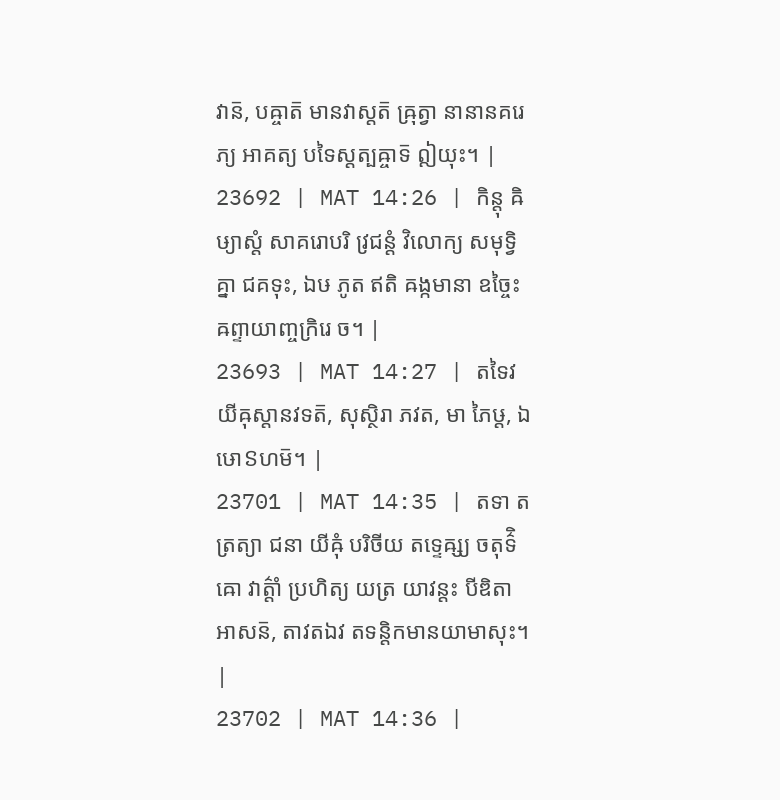វាន៑, បឝ្ចាត៑ មានវាស្តត៑ ឝ្រុត្វា នានានគរេភ្យ អាគត្យ បទៃស្តត្បឝ្ចាទ៑ ឦយុះ។ |
23692 | MAT 14:26 | កិន្តុ ឝិឞ្យាស្តំ សាគរោបរិ វ្រជន្តំ វិលោក្យ សមុទ្វិគ្នា ជគទុះ, ឯឞ ភូត ឥតិ ឝង្កមានា ឧច្ចៃះ ឝព្ទាយាញ្ចក្រិរេ ច។ |
23693 | MAT 14:27 | តទៃវ យីឝុស្តានវទត៑, សុស្ថិរា ភវត, មា ភៃឞ្ដ, ឯឞោៜហម៑។ |
23701 | MAT 14:35 | តទា តត្រត្យា ជនា យីឝុំ បរិចីយ តទ្ទេឝ្ស្យ ចតុទ៌ិឝោ វាត៌្តាំ ប្រហិត្យ យត្រ យាវន្តះ បីឌិតា អាសន៑, តាវតឯវ តទន្តិកមានយាមាសុះ។ |
23702 | MAT 14:36 |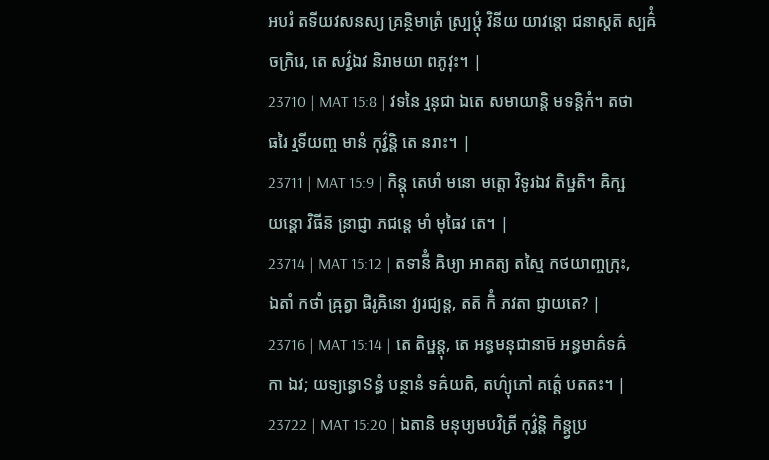អបរំ តទីយវសនស្យ គ្រន្ថិមាត្រំ ស្ប្រឞ្ដុំ វិនីយ យាវន្តោ ជនាស្តត៑ ស្បឝ៌ំ ចក្រិរេ, តេ សវ៌្វឯវ និរាមយា ពភូវុះ។ |
23710 | MAT 15:8 | វទនៃ រ្មនុជា ឯតេ សមាយាន្តិ មទន្តិកំ។ តថាធរៃ រ្មទីយញ្ច មានំ កុវ៌្វន្តិ តេ នរាះ។ |
23711 | MAT 15:9 | កិន្តុ តេឞាំ មនោ មត្តោ វិទូរឯវ តិឞ្ឋតិ។ ឝិក្ឞយន្តោ វិធីន៑ ន្រាជ្ញា ភជន្តេ មាំ មុធៃវ តេ។ |
23714 | MAT 15:12 | តទានីំ ឝិឞ្យា អាគត្យ តស្មៃ កថយាញ្ចក្រុះ, ឯតាំ កថាំ ឝ្រុត្វា ផិរូឝិនោ វ្យរជ្យន្ត, តត៑ កិំ ភវតា ជ្ញាយតេ? |
23716 | MAT 15:14 | តេ តិឞ្ឋន្តុ, តេ អន្ធមនុជានាម៑ អន្ធមាគ៌ទឝ៌កា ឯវ; យទ្យន្ធោៜន្ធំ បន្ថានំ ទឝ៌យតិ, តហ៌្យុភៅ គត៌្តេ បតតះ។ |
23722 | MAT 15:20 | ឯតានិ មនុឞ្យមបវិត្រី កុវ៌្វន្តិ កិន្ត្វប្រ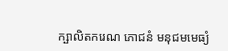ក្ឞាលិតករេណ ភោជនំ មនុជមមេធ្យំ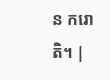ន ករោតិ។ |